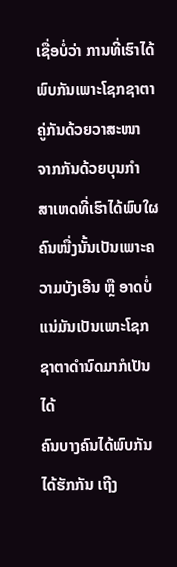ເຊື່ອບໍ່ວ່າ ການທີ່ເຮົາໄດ້ພົບກັນເພາະໂຊກຊາຕາ ຄູ່ກັນດ້ວຍວາສະໜາ ຈາກກັນດ້ວຍບຸນກຳ
ສາເຫດທີ່ເຮົາໄດ້ພົບໃຜຄົນໜື່ງນັ້ນເປັນເພາະຄວາມບັງເອີນ ຫຼື ອາດບໍ່ແນ່ມັນເປັນເພາະໂຊກຊາຕາດຳນົດມາກໍເປັນໄດ້
ຄົນບາງຄົນໄດ້ພົບກັນ ໄດ້ຮັກກັນ ເຖີງ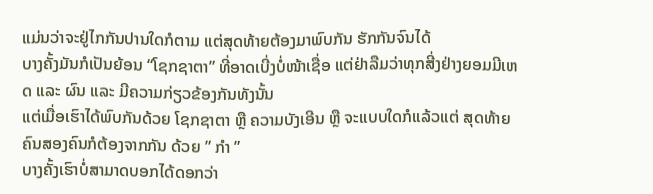ແມ່ນວ່າຈະຢູ່ໄກກັນປານໃດກໍຕາມ ແຕ່ສຸດທ້າຍຕ້ອງມາພົບກັນ ຮັກກັນຈົນໄດ້
ບາງຄັ້ງມັນກໍເປັນຍ້ອນ “ໂຊກຊາຕາ” ທີ່ອາດເບີ່ງບໍ່ໜ້າເຊື່ອ ແຕ່ຢ່າລືມວ່າທຸກສີ່ງຢ່າງຍອມມີເຫດ ແລະ ຜົນ ແລະ ມີຄວາມກ່ຽວຂ້ອງກັນທັງນັ້ນ
ແຕ່ເມື່ອເຮົາໄດ້ພົບກັນດ້ວຍ ໂຊກຊາຕາ ຫຼື ຄວາມບັງເອີນ ຫຼື ຈະແບບໃດກໍແລ້ວແຕ່ ສຸດທ້າຍຄົນສອງຄົນກໍຕ້ອງຈາກກັນ ດ້ວຍ ” ກຳ ”
ບາງຄັ້ງເຮົາບໍ່ສາມາດບອກໄດ້ດອກວ່າ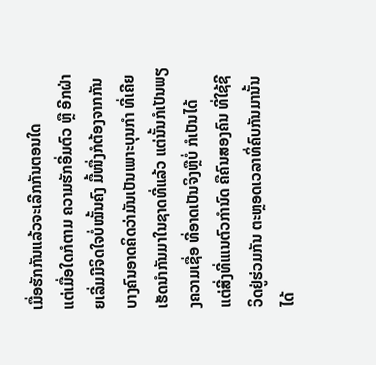ເມື່ອຮັກກັນແລ້ວຈະເລີກກັນຕອນໃດ
ແຕ່ເມື່ອໃດກໍຕາມ ຄວາມຮັກອີ່ມຕົວ ຫຼື ອີກຝ່າຍເລີ່ມມີຈິດໃຈບໍ່ໝັ້ນຄົງ ມື້ໜື່ງກໍຕ້ອງຈາກກັນ
ບາງຄົນອາດຄິດວ່າມັນເປັນເພາະບຸນກຳ ທີ່ເຄີຍເຮັດນຳກັນມາໃນຊາດທີ່ແລ້ວ ແຕ່ນັ້ນກໍເປັນພຽງຄວາມເຊື່ອ ທີ່ອາດເປັນຈິງຫຼືບໍ່ ກໍເປັນໄດ້
ແຕ່ສີ່ງທີ່ເແນຕົວກຳນົດ ຄືຄົນສອງຄົນ ທີ່ໃຊ້ຊີວິດຢູ່ຮ່ວມກັນ ຕະຫຼອດເວລາທິ່ຄົບກັນມານັ້ນ ໄດ້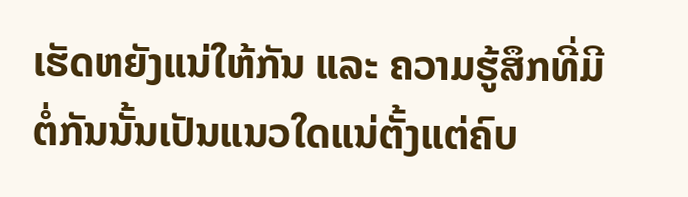ເຮັດຫຍັງແນ່ໃຫ້ກັນ ແລະ ຄວາມຮູ້ສຶກທີ່ມີຕໍ່ກັນນັ້ນເປັນແນວໃດແນ່ຕັ້ງແຕ່ຄົບ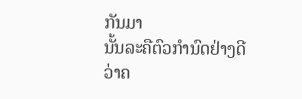ກັນມາ
ນັ້ນລະຄືຕົວກຳນົດຢ່າງດີ ວ່າຄ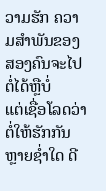ວາມຮັກ ຄວາມສຳພັນຂອງສອງຄົນຈະໄປຕໍ່ໄດ້ຫຼືບໍ່
ແຕ່ເຊື່ອໂລດວ່າ ຕໍ່ໃຫ້ຮັກກັນຫຼາຍຊ່ຳໃດ ດີ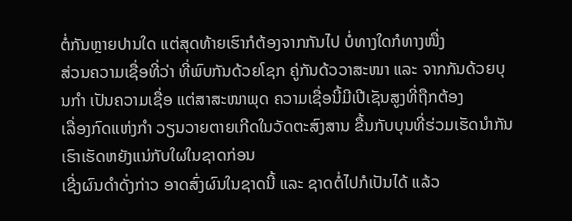ຕໍ່ກັນຫຼາຍປານໃດ ແຕ່ສຸດທ້າຍເຮົາກໍຕ້ອງຈາກກັນໄປ ບໍ່ທາງໃດກໍທາງໜື່ງ
ສ່ວນຄວາມເຊື່ອທີ່ວ່າ ທີ່ພົບກັນດ້ວຍໂຊກ ຄູ່ກັນດ້ວວາສະໜາ ແລະ ຈາກກັນດ້ວຍບຸນກຳ ເປັນຄວາມເຊື່ອ ແຕ່ສາສະໜາພຸດ ຄວາມເຊື່ອນີ້ມີເປີເຊັນສູງທີ່ຖືກຕ້ອງ
ເລື່ອງກົດແຫ່ງກຳ ວຽນວາຍຕາຍເກີດໃນວັດຕະສົງສານ ຂື້ນກັບບຸນທີ່ຮ່ວມເຮັດນຳກັນ ເຮົາເຮັດຫຍັງແນ່ກັບໃຜໃນຊາດກ່ອນ
ເຊີ່ງຜົນດຳດັ່ງກ່າວ ອາດສົ່ງຜົນໃນຊາດນີ້ ແລະ ຊາດຕໍ່ໄປກໍເປັນໄດ້ ແລ້ວ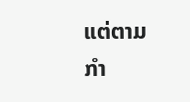ແຕ່ຕາມກຳ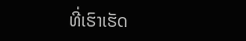ທີ່ເຮົາເຮັດ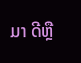ມາ ດີຫຼື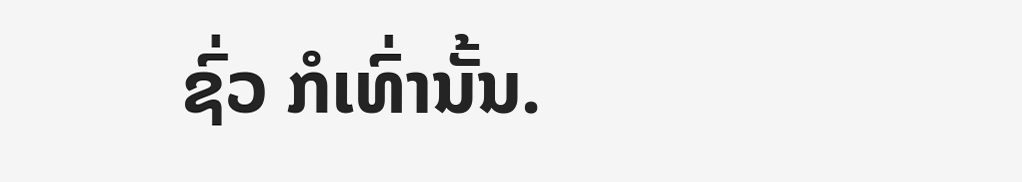ຊົ່ວ ກໍເທົ່ານັ້ນ.